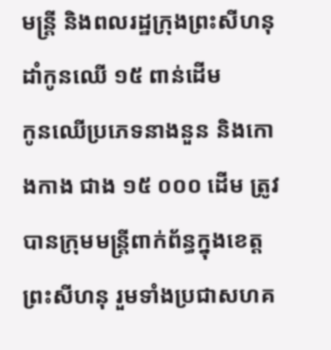មន្ត្រី និងពលរដ្ឋក្រុងព្រះសីហនុ ដាំកូនឈើ ១៥ ពាន់ដើម
កូនឈើប្រភេទនាងនួន និងកោងកាង ជាង ១៥ ០០០ ដើម ត្រូវបានក្រុមមន្ត្រីពាក់ព័ន្ធក្នុងខេត្តព្រះសីហនុ រួមទាំងប្រជាសហគ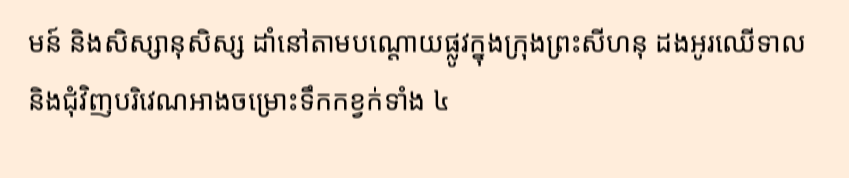មន៍ និងសិស្សានុសិស្ស ដាំនៅតាមបណ្ដោយផ្លូវក្នុងក្រុងព្រះសីហនុ ដងអូរឈើទាល និងជុំវិញបរិវេណអាងចម្រោះទឹកកខ្វក់ទាំង ៤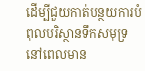ដើម្បីជួយកាត់បន្ថយការបំពុលបរិស្ថានទឹកសមុទ្រ នៅពេលមាន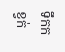ទឹកកខ្វក់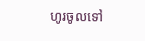ហូរចូលទៅ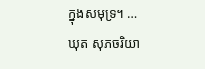ក្នុងសមុទ្រ។ …
ឃុត សុភចរិយា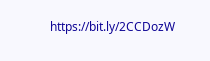https://bit.ly/2CCDozW